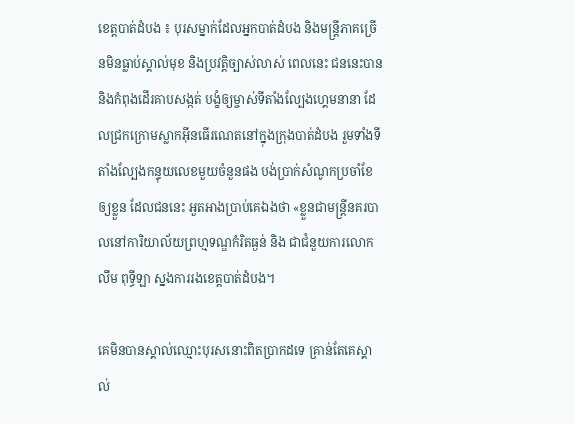ខេត្តបាត់ដំបង ៖ បុរសម្នាក់ដែលអ្នកបាត់ដំបង និងមន្ត្រីភាគច្រើនមិនធ្លាប់ស្គាល់មុខ និងប្រវត្តិច្បាស់លាស់ ពេលនេះ ជននេះបាននិងកំពុងដើរគាបសង្កត់ បង្ខំឲ្យម្ចាស់ទីតាំងល្បែងហ្គេមនានា ដែលជ្រកក្រោមស្លាកអ៊ីនធើរណេតនៅក្នុងក្រុងបាត់ដំបង រួមទាំងទីតាំងល្បែងកន្ទុយលេខមួយចំនួនផង បង់ប្រាក់សំណូកប្រចាំខែឲ្យខ្លួន ដែលជននេះ អួតអាងប្រាប់គេឯងថា «ខ្លួនជាមន្ត្រីនគរបាលនៅការិយាល័យព្រហ្មទណ្ឌកំរិតធ្ងន់ និង ជាជំនួយការលោក លឹម ពុទ្ធីឡា ស្នងការរងខេត្តបាត់ដំបង។

គេមិនបានស្គាល់ឈ្មោះបុរសនោះពិតប្រាកដទេ គ្រាន់តែគេស្គាល់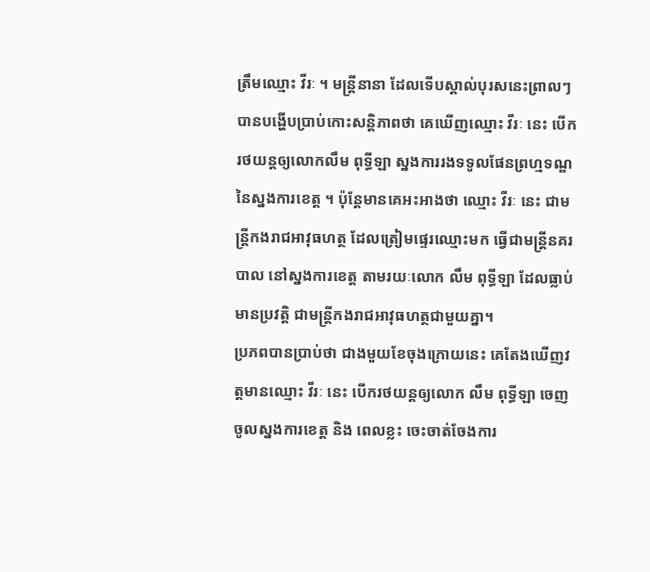ត្រឹមឈ្មោះ វីរៈ ។ មន្ត្រីនានា ដែលទើបស្គាល់បុរសនេះព្រាលៗ បានបង្ហើបប្រាប់កោះសន្តិភាពថា គេឃើញឈ្មោះ វីរៈ នេះ បើករថយន្តឲ្យលោកលឹម ពុទ្ធីឡា ស្នងការរងទទូលផែនព្រហ្មទណ្ឌនៃស្នងការខេត្ត ។ ប៉ុន្តែមានគេអះអាងថា ឈ្មោះ វីរៈ នេះ ជាមន្ត្រីកងរាជអាវុធហត្ថ ដែលត្រៀមផ្ទេរឈ្មោះមក ធ្វើជាមន្ត្រីនគរបាល នៅស្នងការខេត្ត តាមរយៈលោក លឹម ពុទ្ធីឡា ដែលធ្លាប់មានប្រវត្តិ ជាមន្ត្រីកងរាជអាវុធហត្ថជាមួយគ្នា។
ប្រភពបានប្រាប់ថា ជាងមួយខែចុងក្រោយនេះ គេតែងឃើញវត្តមានឈ្មោះ វីរៈ នេះ បើករថយន្តឲ្យលោក លឹម ពុទ្ធីឡា ចេញចូលស្នងការខេត្ត និង ពេលខ្លះ ចេះចាត់ចែងការ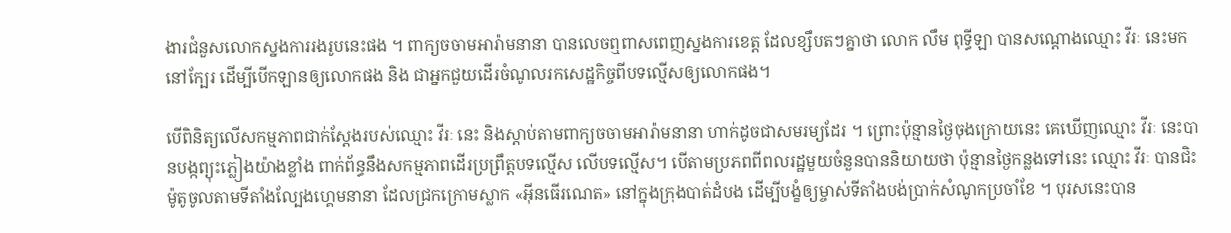ងារជំនួសលោកស្នងការរងរូបនេះផង ។ ពាក្យចចាមអារ៉ាមនានា បានលេចឮពាសពេញស្នងការខេត្ត ដែលខ្សឹបតៗគ្នាថា លោក លឹម ពុទ្ធីឡា បានសណ្ដោងឈ្មោះ វីរៈ នេះមកនៅក្បែរ ដើម្បីបើកឡានឲ្យលោកផង និង ជាអ្នកជួយដើរចំណូលរកសេដ្ឋកិច្ចពីបទល្មើសឲ្យលោកផង។

បើពិនិត្យលើសកម្មភាពជាក់ស្ដែងរបស់ឈ្មោះ វីរៈ នេះ និងស្ដាប់តាមពាក្យចចាមអារ៉ាមនានា ហាក់ដូចជាសមរម្យដែរ ។ ព្រោះប៉ុន្មានថ្ងៃចុងក្រោយនេះ គេឃើញឈ្មោះ វីរៈ នេះបានបង្កព្យុះភ្លៀងយ៉ាងខ្លាំង ពាក់ព័ន្ធនឹងសកម្មភាពដើរប្រព្រឹត្តបទល្មើស លើបទល្មើស។ បើតាមប្រភពពីពលរដ្ឋមួយចំនួនបាននិយាយថា ប៉ុន្មានថ្ងៃកន្លងទៅនេះ ឈ្មោះ វីរៈ បានជិះម៉ូតូចូលតាមទីតាំងល្បែងហ្គេមនានា ដែលជ្រកក្រោមស្លាក «អ៊ីនធើរណេត» នៅក្នុងក្រុងបាត់ដំបង ដើម្បីបង្ខំឲ្យម្ចាស់ទីតាំងបង់ប្រាក់សំណូកប្រចាំខែ ។ បុរសនេះបាន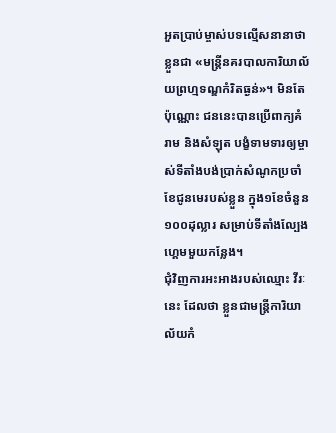អួតប្រាប់ម្ចាស់បទល្មើសនានាថា ខ្លួនជា «មន្ត្រីនគរបាលការិយាល័យព្រហ្មទណ្ឌកំរិតធ្ងន់»។ មិនតែប៉ុណ្ណោះ ជននេះបានប្រើពាក្យគំរាម និងសំឡុត បង្ខំទាមទារឲ្យម្ចាស់ទីតាំងបង់ប្រាក់សំណូកប្រចាំខែជូនមេរបស់ខ្លួន ក្នុង១ខែចំនួន១០០ដុល្លារ សម្រាប់ទីតាំងល្បែងហ្គេមមួយកន្លែង។
ជុំវិញការអះអាងរបស់ឈ្មោះ វីរៈ នេះ ដែលថា ខ្លួនជាមន្ត្រីការិយាល័យកំ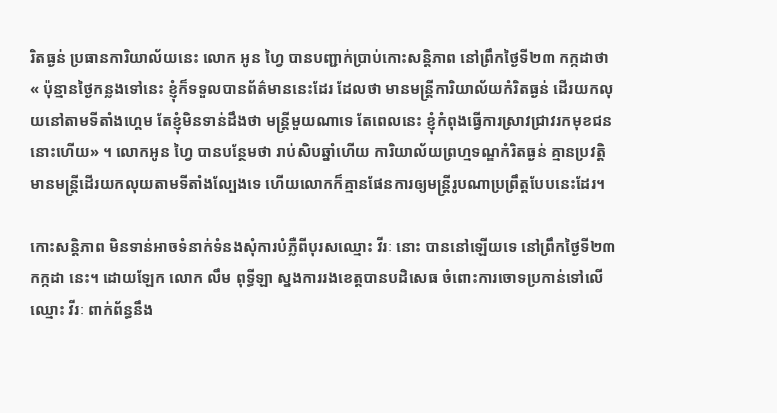រិតធ្ងន់ ប្រធានការិយាល័យនេះ លោក អូន ហ្វៃ បានបញ្ជាក់ប្រាប់កោះសន្តិភាព នៅព្រឹកថ្ងៃទី២៣ កក្កដាថា « ប៉ុន្មានថ្ងៃកន្លងទៅនេះ ខ្ញុំក៏ទទួលបានព័ត៌មាននេះដែរ ដែលថា មានមន្ត្រីការិយាល័យកំរិតធ្ងន់ ដើរយកលុយនៅតាមទីតាំងហ្គេម តែខ្ញុំមិនទាន់ដឹងថា មន្ត្រីមួយណាទេ តែពេលនេះ ខ្ញុំកំពុងធ្វើការស្រាវជ្រាវរកមុខជននោះហើយ» ។ លោកអូន ហ្វៃ បានបន្ថែមថា រាប់សិបឆ្នាំហើយ ការិយាល័យព្រហ្មទណ្ឌកំរិតធ្ងន់ គ្មានប្រវត្តិ មានមន្ត្រីដើរយកលុយតាមទីតាំងល្បែងទេ ហើយលោកក៏គ្មានផែនការឲ្យមន្ត្រីរូបណាប្រព្រឹត្តបែបនេះដែរ។

កោះសន្តិភាព មិនទាន់អាចទំនាក់ទំនងសុំការបំភ្លឺពីបុរសឈ្មោះ វីរៈ នោះ បាននៅឡើយទេ នៅព្រឹកថ្ងៃទី២៣ កក្កដា នេះ។ ដោយឡែក លោក លឹម ពុទ្ធីឡា ស្នងការរងខេត្តបានបដិសេធ ចំពោះការចោទប្រកាន់ទៅលើឈ្មោះ វីរៈ ពាក់ព័ន្ធនឹង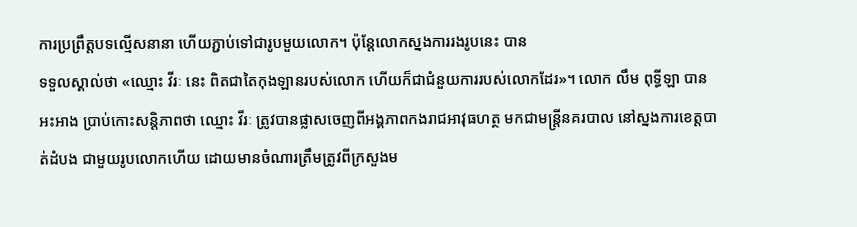ការប្រព្រឹត្តបទល្មើសនានា ហើយភ្ជាប់ទៅជារូបមួយលោក។ ប៉ុន្តែលោកស្នងការរងរូបនេះ បាន
ទទួលស្គាល់ថា «ឈ្មោះ វីរៈ នេះ ពិតជាតៃកុងឡានរបស់លោក ហើយក៏ជាជំនួយការរបស់លោកដែរ»។ លោក លឹម ពុទ្ធីឡា បានអះអាង ប្រាប់កោះសន្តិភាពថា ឈ្មោះ វីរៈ ត្រូវបានផ្លាសចេញពីអង្គភាពកងរាជអាវុធហត្ថ មកជាមន្ត្រីនគរបាល នៅស្នងការខេត្តបាត់ដំបង ជាមួយរូបលោកហើយ ដោយមានចំណារត្រឹមត្រូវពីក្រសួងម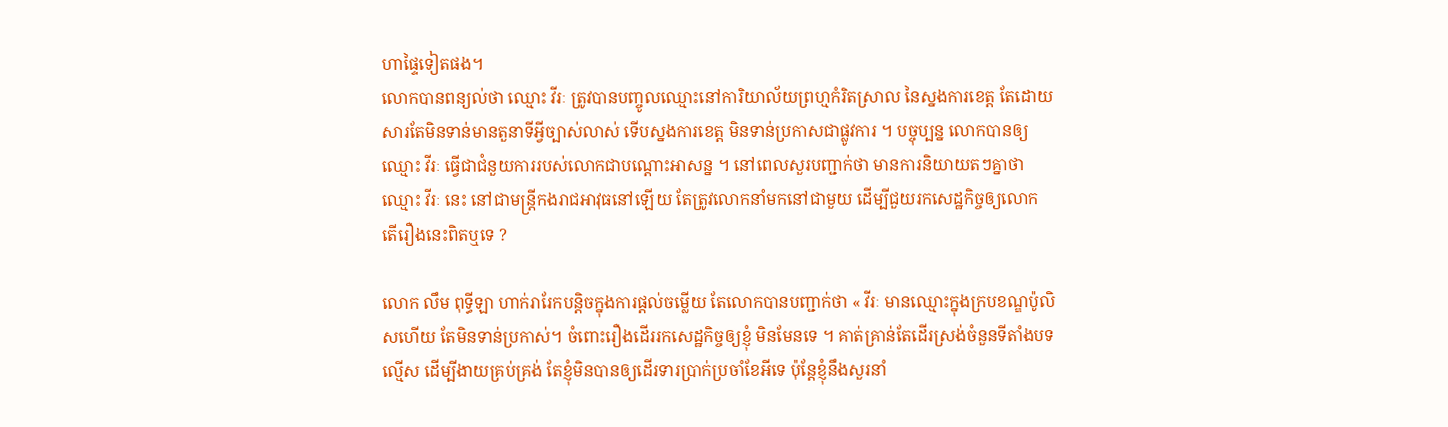ហាផ្ទៃទៀតផង។
លោកបានពន្យល់ថា ឈ្មោះ វីរៈ ត្រូវបានបញ្ចូលឈ្មោះនៅការិយាល័យព្រហ្មកំរិតស្រាល នៃស្នងការខេត្ត តែដោយសារតែមិនទាន់មានតួនាទីអ្វីច្បាស់លាស់ ទើបស្នងការខេត្ត មិនទាន់ប្រកាសជាផ្លូវការ ។ បច្ចុប្បន្ន លោកបានឲ្យឈ្មោះ វីរៈ ធ្វើជាជំនួយការរបស់លោកជាបណ្ដោះអាសន្ន ។ នៅពេលសួរបញ្ជាក់ថា មានការនិយាយតៗគ្នាថាឈ្មោះ វីរៈ នេះ នៅជាមន្ត្រីកងរាជអាវុធនៅឡើយ តែត្រូវលោកនាំមកនៅជាមួយ ដើម្បីជួយរកសេដ្ឋកិច្ចឲ្យលោក តើរឿងនេះពិតឬទេ ?

លោក លឹម ពុទ្ធីឡា ហាក់រារែកបន្តិចក្នុងការផ្ដល់ចម្លើយ តែលោកបានបញ្ជាក់ថា « វីរៈ មានឈ្មោះក្នុងក្របខណ្ឌប៉ូលិសហើយ តែមិនទាន់ប្រកាស់។ ចំពោះរឿងដើររកសេដ្ឋកិច្ចឲ្យខ្ញុំ មិនមែនទេ ។ គាត់គ្រាន់តែដើរស្រង់ចំនួនទីតាំងបទល្មើស ដើម្បីងាយគ្រប់គ្រង់ តែខ្ញុំមិនបានឲ្យដើរទារប្រាក់ប្រចាំខែអីទេ ប៉ុន្តែខ្ញុំនឹងសួរនាំ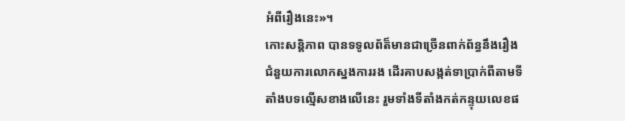អំពីរឿងនេះ»។
កោះសន្តិភាព បានទទូលព័ត៏មានជាច្រើនពាក់ព័ន្ធនឹងរឿងជំនួយការលោកស្នងការរង ដើរគាបសង្កត់ទាប្រាក់ពីតាមទីតាំងបទល្មើសខាងលើនេះ រួមទាំងទីតាំងកត់កន្ទុយលេខផ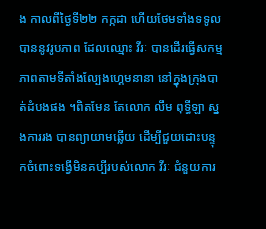ង កាលពីថ្ងៃទី២២ កក្កដា ហើយថែមទាំងទទូលបាននូវរូបភាព ដែលឈ្មោះ វីរៈ បានដើរធ្វើសកម្មភាពតាមទីតាំងល្បែងហ្គេមនានា នៅក្នុងក្រុងបាត់ដំបងផង ។ពិតមែន តែលោក លឹម ពុទ្ធីឡា ស្នងការរង បានព្យាយាមឆ្លើយ ដើម្បីជួយដោះបន្ទុកចំពោះទង្វើមិនគប្បីរបស់លោក វីរៈ ជំនួយការ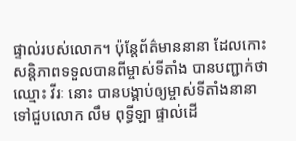ផ្ទាល់របស់លោក។ ប៉ុន្តែព័ត៌មាននានា ដែលកោះសន្តិភាពទទួលបានពីម្ចាស់ទីតាំង បានបញ្ជាក់ថា ឈ្មោះ វីរៈ នោះ បានបង្គាប់ឲ្យម្ចាស់ទីតាំងនានា ទៅជួបលោក លឹម ពុទ្ធីឡា ផ្ទាល់ដើ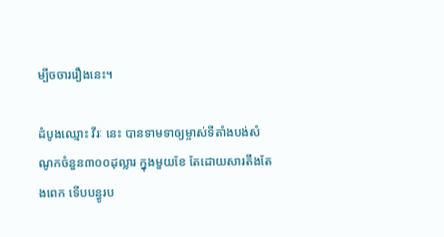ម្បីចចាររឿងនេះ។

ដំបូងឈ្មោះ វីរៈ នេះ បានទាមទាឲ្យម្ចាស់ទីតាំងបង់សំណូកចំនួន៣០០ដុល្លារ ក្នុងមួយខែ តែដោយសារតឹងតែងពេក ទើបបន្ធូរប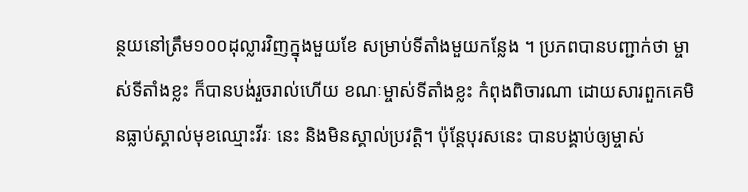ន្ថយនៅត្រឹម១០០ដុល្លារវិញក្នុងមួយខែ សម្រាប់ទីតាំងមួយកន្លែង ។ ប្រភពបានបញ្ជាក់ថា ម្ចាស់ទីតាំងខ្លះ ក៏បានបង់រួចរាល់ហើយ ខណៈម្ចាស់ទីតាំងខ្លះ កំពុងពិចារណា ដោយសារពួកគេមិនធ្លាប់ស្គាល់មុខឈ្មោះវីរៈ នេះ និងមិនស្គាល់ប្រវត្តិ។ ប៉ុន្តែបុរសនេះ បានបង្គាប់ឲ្យម្ចាស់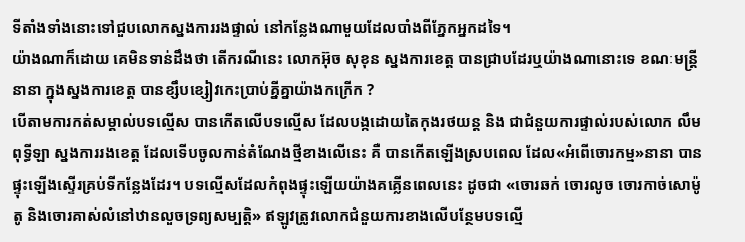ទីតាំងទាំងនោះទៅជួបលោកស្នងការរងផ្ទាល់ នៅកន្លែងណាមួយដែលបាំងពីភ្នែកអ្នកដទៃ។
យ៉ាងណាក៏ដោយ គេមិនទាន់ដឹងថា តើករណីនេះ លោកអ៊ុច សុខុន ស្នងការខេត្ត បានជ្រាបដែរឬយ៉ាងណានោះទេ ខណៈមន្ត្រីនានា ក្នុងស្នងការខេត្ត បានខ្សឹបខ្សៀវកេះប្រាប់គ្នីគ្នាយ៉ាងកក្រើក ?
បើតាមការកត់សម្គាល់បទល្មើស បានកើតលើបទល្មើស ដែលបង្កដោយតៃកុងរថយន្ត និង ជាជំនួយការផ្ទាល់របស់លោក លឹម ពុទ្ធីឡា ស្នងការរងខេត្ត ដែលទើបចូលកាន់តំណែងថ្មីខាងលើនេះ គឺ បានកើតឡើងស្របពេល ដែល«អំពើចោរកម្ម»នានា បានផ្ទុះឡើងស្ទើរគ្រប់ទីកន្លែងដែរ។ បទល្មើសដែលកំពុងផ្ទុះឡើយយ៉ាងគគ្លើនពេលនេះ ដូចជា «ចោរឆក់ ចោរលូច ចោរកាច់សោម៉ូតូ និងចោរគាស់លំនៅឋានលួចទ្រព្យសម្បត្តិ» ឥឡូវត្រូវលោកជំនួយការខាងលើបន្ថែមបទល្មើ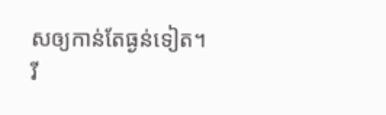សឲ្យកាន់តែធ្ងន់ទៀត។
រី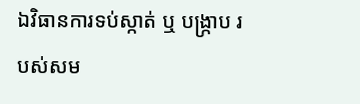ឯវិធានការទប់ស្កាត់ ឬ បង្ក្រាប របស់សម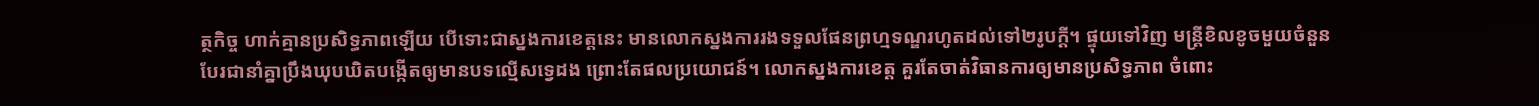ត្ថកិច្ច ហាក់គ្មានប្រសិទ្ធភាពឡើយ បើទោះជាស្នងការខេត្តនេះ មានលោកស្នងការរងទទួលផែនព្រហ្មទណ្ឌរហូតដល់ទៅ២រូបក្ដី។ ផ្ទុយទៅវិញ មន្ត្រីខិលខូចមួយចំនួន បែរជានាំគ្នាប្រឹងឃុបឃិតបង្កើតឲ្យមានបទល្មើសទ្វេដង ព្រោះតែផលប្រយោជន៍។ លោកស្នងការខេត្ត គួរតែចាត់វិធានការឲ្យមានប្រសិទ្ធភាព ចំពោះ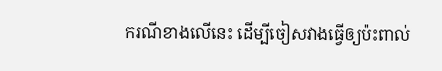ករណីខាងលើនេះ ដើម្បីចៀសវាងធ្វើឲ្យប៉ះពាល់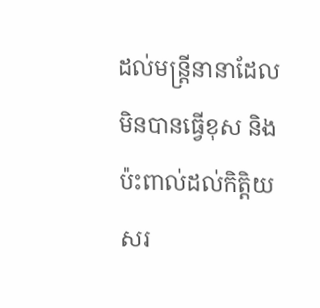ដល់មន្ត្រីនានាដែលមិនបានធ្វើខុស និងប៉ះពាល់ដល់កិត្តិយសរ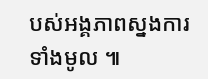បស់អង្គភាពស្នងការទាំងមូល ៕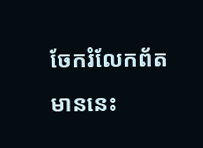ចែករំលែកព័តមាននេះ